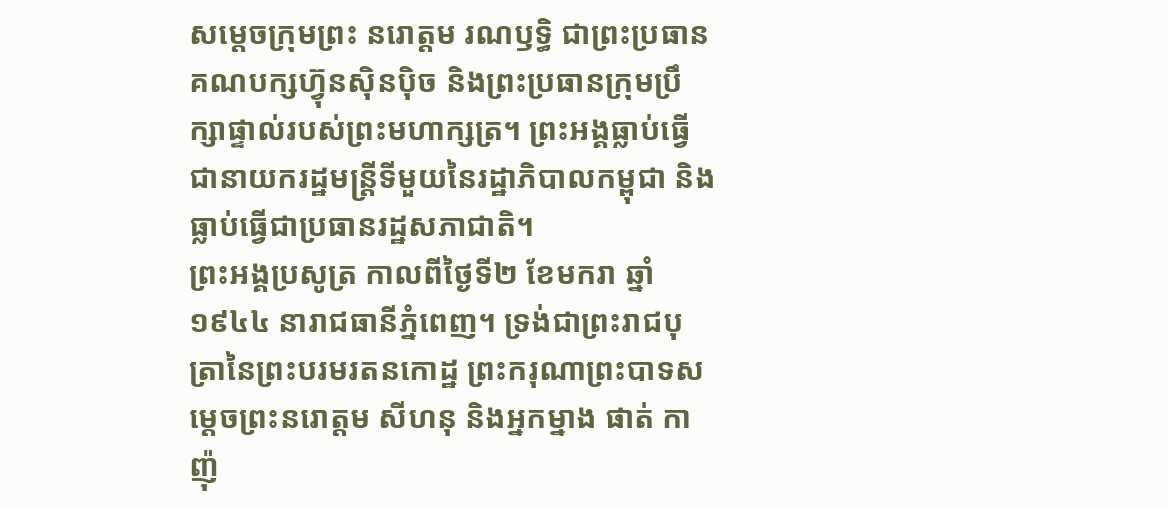សម្តេចក្រុមព្រះ នរោត្តម រណឫទ្ធិ ជាព្រះប្រធានគណបក្សហ្វ៊ុនស៊ិនប៉ិច និងព្រះប្រធានក្រុមប្រឹក្សាផ្ទាល់របស់ព្រះមហាក្សត្រ។ ព្រះអង្គធ្លាប់ធ្វើជានាយករដ្ឋមន្រ្តីទីមួយនៃរដ្ឋាភិបាលកម្ពុជា និងធ្លាប់ធ្វើជាប្រធានរដ្ឋសភាជាតិ។
ព្រះអង្គប្រសូត្រ កាលពីថ្ងៃទី២ ខែមករា ឆ្នាំ១៩៤៤ នារាជធានីភ្នំពេញ។ ទ្រង់ជាព្រះរាជបុត្រានៃព្រះបរមរតនកោដ្ឋ ព្រះករុណាព្រះបាទសម្តេចព្រះនរោត្តម សីហនុ និងអ្នកម្នាង ផាត់ កាញ៉ុ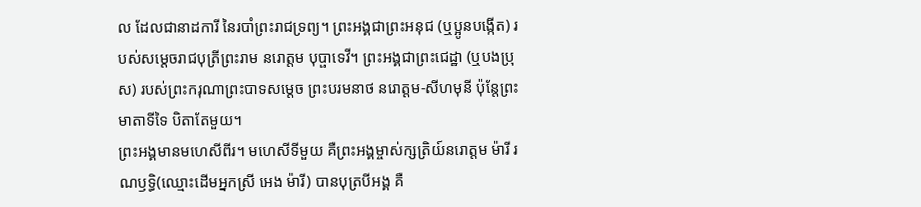ល ដែលជានាដការី នៃរបាំព្រះរាជទ្រព្យ។ ព្រះអង្គជាព្រះអនុជ (ឬប្អូនបង្កើត) របស់សម្តេចរាជបុត្រីព្រះរាម នរោត្តម បុប្ផាទេវី។ ព្រះអង្គជាព្រះជេដ្ឋា (ឬបងប្រុស) របស់ព្រះករុណាព្រះបាទសម្ដេច ព្រះបរមនាថ នរោត្ដម-សីហមុនី ប៉ុន្តែព្រះមាតាទីទៃ បិតាតែមួយ។
ព្រះអង្គមានមហេសីពីរ។ មហេសីទីមួយ គឺព្រះអង្គម្ចាស់ក្សត្រិយ៍នរោត្តម ម៉ារី រណឫទ្ធិ(ឈ្មោះដើមអ្នកស្រី អេង ម៉ារី) បានបុត្របីអង្គ គឺ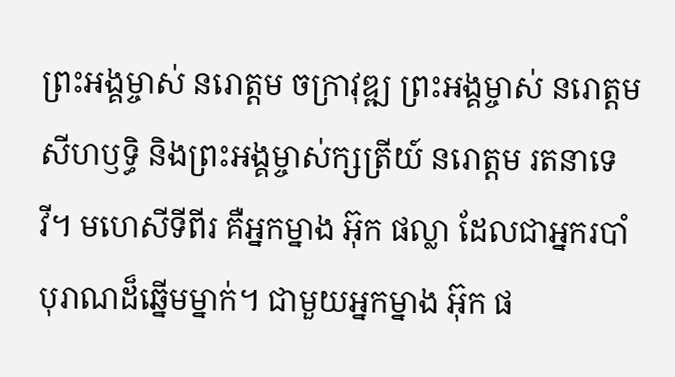ព្រះអង្គម្ចាស់ នរោត្ដម ចក្រាវុឌ្ឍ ព្រះអង្គម្ចាស់ នរោត្តម សីហឫទ្ធិ និងព្រះអង្គម្ចាស់ក្សត្រីយ៍ នរោត្តម រតនាទេវី។ មហេសីទីពីរ គឺអ្នកម្នាង អ៊ុក ផល្លា ដែលជាអ្នករបាំបុរាណដ៏ឆ្នើមម្នាក់។ ជាមួយអ្នកម្នាង អ៊ុក ផ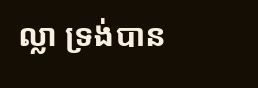ល្លា ទ្រង់បាន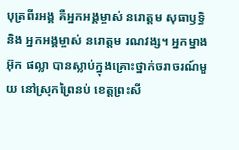បុត្រពីរអង្គ គឺអ្នកអង្គម្ចាស់ នរោត្តម សុធាឫទ្ធិ និង អ្នកអង្គម្ចាស់ នរោត្ដម រណវង្ស។ អ្នកម្នាង អ៊ុក ផល្លា បានស្លាប់ក្នុងគ្រោះថ្នាក់ចរាចរណ៍មួយ នៅស្រុកព្រៃនប់ ខេត្តព្រះសី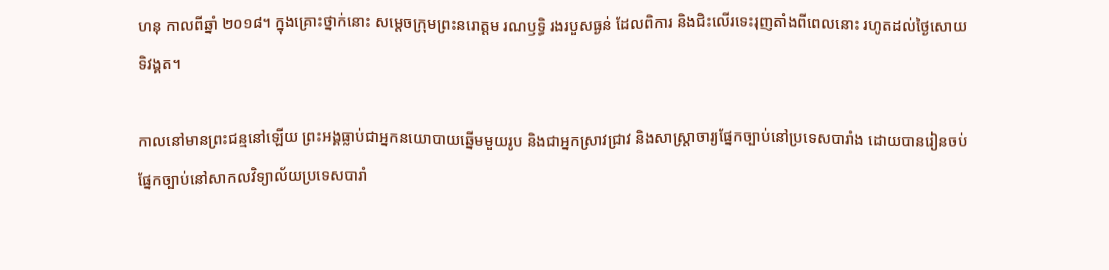ហនុ កាលពីឆ្នាំ ២០១៨។ ក្នុងគ្រោះថ្នាក់នោះ សម្តេចក្រុមព្រះនរោត្តម រណឫទ្ធិ រងរបួសធ្ងន់ ដែលពិការ និងជិះលើរទេះរុញតាំងពីពេលនោះ រហូតដល់ថ្ងៃសោយទិវង្គត។

កាលនៅមានព្រះជន្មនៅឡើយ ព្រះអង្គធ្លាប់ជាអ្នកនយោបាយឆ្នើមមួយរូប និងជាអ្នកស្រាវជ្រាវ និងសាស្រ្តាចារ្យផ្នែកច្បាប់នៅប្រទេសបារាំង ដោយបានរៀនចប់ផ្នែកច្បាប់នៅសាកលវិទ្យាល័យប្រទេសបារាំ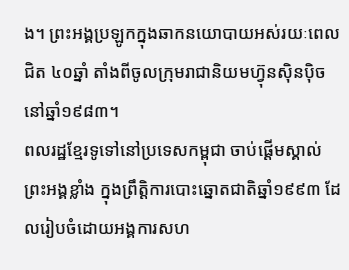ង។ ព្រះអង្គប្រឡូកក្នុងឆាកនយោបាយអស់រយៈពេលជិត ៤០ឆ្នាំ តាំងពីចូលក្រុមរាជានិយមហ្វ៊ុនស៊ិនប៉ិចនៅឆ្នាំ១៩៨៣។
ពលរដ្ឋខ្មែរទូទៅនៅប្រទេសកម្ពុជា ចាប់ផ្តើមស្គាល់ព្រះអង្គខ្លាំង ក្នុងព្រឹត្តិការបោះឆ្នោតជាតិឆ្នាំ១៩៩៣ ដែលរៀបចំដោយអង្គការសហ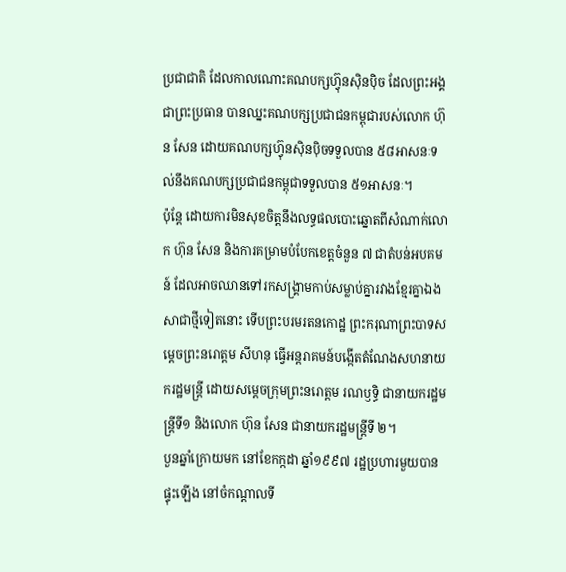ប្រជាជាតិ ដែលកាលណោះគណបក្សហ្វ៊ុនស៊ិនប៉ិច ដែលព្រះអង្គជាព្រះប្រធាន បានឈ្នះគណបក្សប្រជាជនកម្ពុជារបស់លោក ហ៊ុន សែន ដោយគណបក្សហ្វ៊ុនស៊ិនប៉ិចទទួលបាន ៥៨អាសនៈទល់នឹងគណបក្សប្រជាជនកម្ពុជាទទួលបាន ៥១អាសនៈ។
ប៉ុន្តែ ដោយការមិនសុខចិត្តនឹងលទ្ធផលបោះឆ្នោតពីសំណាក់លោក ហ៊ុន សែន និងការគម្រាមបំបែកខេត្តចំនួន ៧ ជាតំបន់អបគមន៍ ដែលអាចឈានទៅរកសង្គ្រាមកាប់សម្លាប់គ្នារវាងខ្មែរគ្នាឯងសាជាថ្មីទៀតនោះ ទើបព្រះបរមរតនកោដ្ឋ ព្រះករុណាព្រះបាទសម្តេចព្រះនរោត្តម សីហនុ ធ្វើអន្តរាគមន៍បង្កើតតំណែងសហនាយករដ្ឋមន្រ្តី ដោយសម្តេចក្រុមព្រះនរោត្តម រណឫទ្ធិ ជានាយករដ្ឋមន្រ្តីទី១ និងលោក ហ៊ុន សែន ជានាយករដ្ឋមន្រ្តីទី ២។
បួនឆ្នាំក្រោយមក នៅខែកក្កដា ឆ្នាំ១៩៩៧ រដ្ឋប្រហារមួយបានផ្ទុះឡើង នៅចំកណ្តាលទី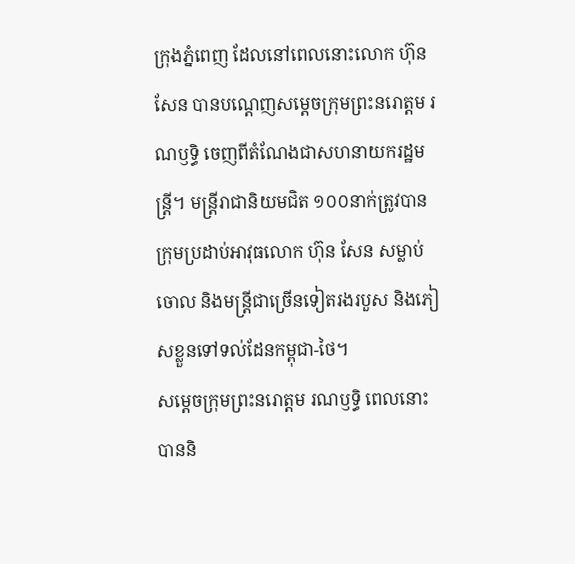ក្រុងភ្នំពេញ ដែលនៅពេលនោះលោក ហ៊ុន សែន បានបណ្តេញសម្តេចក្រុមព្រះនរោត្តម រណឫទ្ធិ ចេញពីតំណែងជាសហនាយករដ្ឋមន្រ្តី។ មន្រ្តីរាជានិយមជិត ១០០នាក់ត្រូវបានក្រុមប្រដាប់អាវុធលោក ហ៊ុន សែន សម្លាប់ចោល និងមន្រ្តីជាច្រើនទៀតរងរបួស និងភៀសខ្លួនទៅទល់ដែនកម្ពុជា-ថៃ។
សម្តេចក្រុមព្រះនរោត្តម រណឫទ្ធិ ពេលនោះបាននិ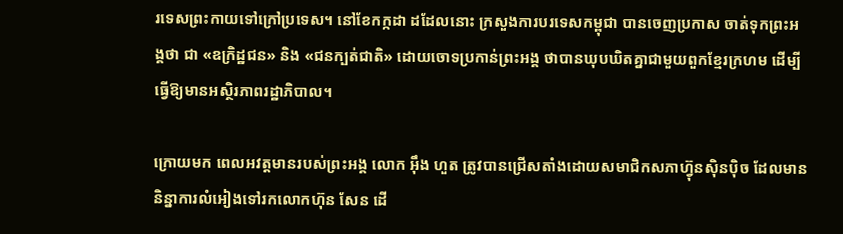រទេសព្រះកាយទៅក្រៅប្រទេស។ នៅខែកក្កដា ដដែលនោះ ក្រសួងការបរទេសកម្ពុជា បានចេញប្រកាស ចាត់ទុកព្រះអង្គថា ជា «ឧក្រិដ្ឋជន» និង «ជនក្បត់ជាតិ» ដោយចោទប្រកាន់ព្រះអង្គ ថាបានឃុបឃិតគ្នាជាមួយពួកខ្មែរក្រហម ដើម្បីធ្វើឱ្យមានអស្ថិរភាពរដ្ឋាភិបាល។

ក្រោយមក ពេលអវត្តមានរបស់ព្រះអង្គ លោក អ៊ឹង ហួត ត្រូវបានជ្រើសតាំងដោយសមាជិកសភាហ៊្វុនស៊ិនប៉ិច ដែលមាននិន្នាការលំអៀងទៅរកលោកហ៊ុន សែន ដើ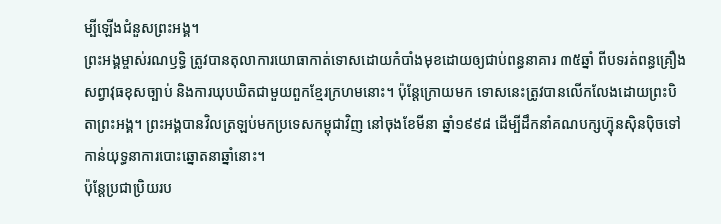ម្បីឡើងជំនួសព្រះអង្គ។
ព្រះអង្គម្ចាស់រណឫទ្ធិ ត្រូវបានតុលាការយោធាកាត់ទោសដោយកំបាំងមុខដោយឲ្យជាប់ពន្ធនាគារ ៣៥ឆ្នាំ ពីបទរត់ពន្ធគ្រឿងសព្វាវុធខុសច្បាប់ និងការឃុបឃិតជាមួយពួកខ្មែរក្រហមនោះ។ ប៉ុន្តែក្រោយមក ទោសនេះត្រូវបានលើកលែងដោយព្រះបិតាព្រះអង្គ។ ព្រះអង្គបានវិលត្រឡប់មកប្រទេសកម្ពុជាវិញ នៅចុងខែមីនា ឆ្នាំ១៩៩៨ ដើម្បីដឹកនាំគណបក្សហ៊្វុនស៊ិនប៉ិចទៅកាន់យុទ្ធនាការបោះឆ្នោតនាឆ្នាំនោះ។
ប៉ុន្តែប្រជាប្រិយរប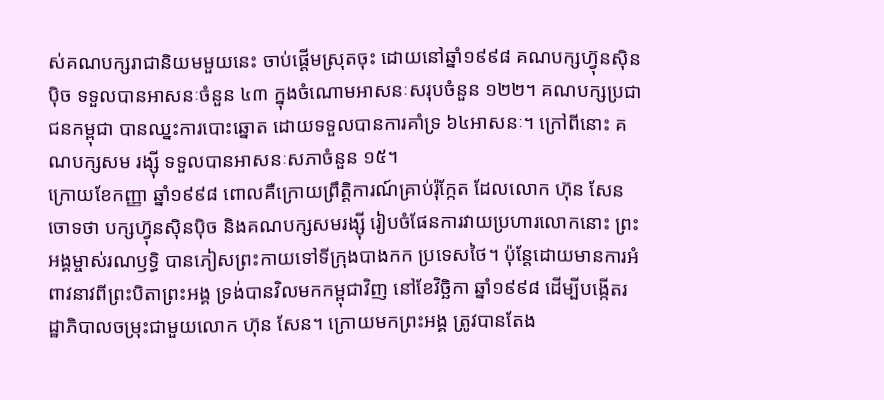ស់គណបក្សរាជានិយមមួយនេះ ចាប់ផ្តើមស្រុតចុះ ដោយនៅឆ្នាំ១៩៩៨ គណបក្សហ៊្វុនស៊ិនប៉ិច ទទួលបានអាសនៈចំនួន ៤៣ ក្នុងចំណោមអាសនៈសរុបចំនួន ១២២។ គណបក្សប្រជាជនកម្ពុជា បានឈ្នះការបោះឆ្នោត ដោយទទួលបានការគាំទ្រ ៦៤អាសនៈ។ ក្រៅពីនោះ គណបក្សសម រង្ស៊ី ទទួលបានអាសនៈសភាចំនួន ១៥។
ក្រោយខែកញ្ញា ឆ្នាំ១៩៩៨ ពោលគឺក្រោយព្រឹត្តិការណ៍គ្រាប់រ៉ុក្កែត ដែលលោក ហ៊ុន សែន ចោទថា បក្សហ៊្វុនស៊ិនប៉ិច និងគណបក្សសមរង្ស៊ី រៀបចំផែនការវាយប្រហារលោកនោះ ព្រះអង្គម្ចាស់រណឫទ្ធិ បានភៀសព្រះកាយទៅទីក្រុងបាងកក ប្រទេសថៃ។ ប៉ុន្តែដោយមានការអំពាវនាវពីព្រះបិតាព្រះអង្គ ទ្រង់បានវិលមកកម្ពុជាវិញ នៅខែវិច្ឆិកា ឆ្នាំ១៩៩៨ ដើម្បីបង្កើតរដ្ឋាភិបាលចម្រុះជាមួយលោក ហ៊ុន សែន។ ក្រោយមកព្រះអង្គ ត្រូវបានតែង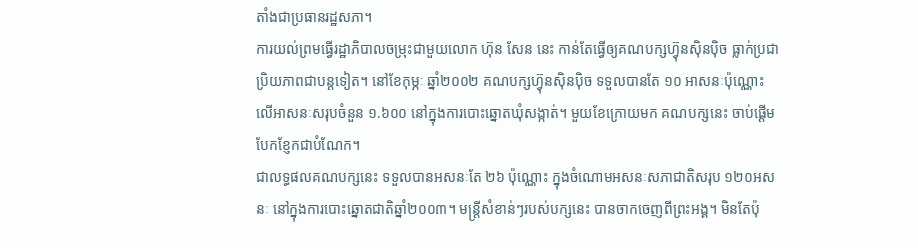តាំងជាប្រធានរដ្ឋសភា។
ការយល់ព្រមធ្វើរដ្ឋាភិបាលចម្រុះជាមួយលោក ហ៊ុន សែន នេះ កាន់តែធ្វើឲ្យគណបក្សហ្វ៊ុនស៊ិនប៉ិច ធ្លាក់ប្រជាប្រិយភាពជាបន្តទៀត។ នៅខែកុម្ភៈ ឆ្នាំ២០០២ គណបក្សហ៊្វុនស៊ិនប៉ិច ទទួលបានតែ ១០ អាសនៈប៉ុណ្ណោះ លើអាសនៈសរុបចំនួន ១.៦០០ នៅក្នុងការបោះឆ្នោតឃុំសង្កាត់។ មួយខែក្រោយមក គណបក្សនេះ ចាប់ផ្តើមបែកខ្ញែកជាបំណែក។
ជាលទ្ធផលគណបក្សនេះ ទទួលបានអសនៈតែ ២៦ ប៉ុណ្ណោះ ក្នុងចំណោមអសនៈសភាជាតិសរុប ១២០អសនៈ នៅក្នុងការបោះឆ្នោតជាតិឆ្នាំ២០០៣។ មន្រ្តីសំខាន់ៗរបស់បក្សនេះ បានចាកចេញពីព្រះអង្គ។ មិនតែប៉ុ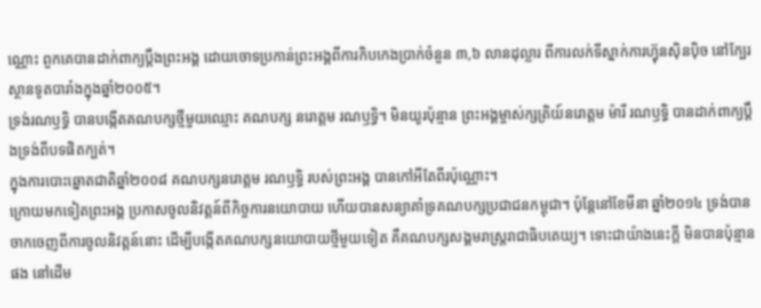ណ្ណោះ ពួកគេបានដាក់ពាក្យប្តឹងព្រះអង្គ ដោយចោទប្រកាន់ព្រះអង្គពីការកិបកេងប្រាក់ចំនួន ៣,៦ លានដុល្លារ ពីការលក់ទីស្នាក់ការហ៊្វុនស៊ិនប៉ិច នៅក្បែរស្ថានទូតបារាំងក្នុងឆ្នាំ២០០៥។
ទ្រង់រណឫទ្ធិ បានបង្កើតគណបក្សថ្មីមួយឈ្មោះ គណបក្ស នរោត្តម រណឫទ្ធិ។ មិនយូរប៉ុន្មាន ព្រះអង្គម្ចាស់ក្សត្រិយ៍នរោត្តម ម៉ារី រណឫទ្ធិ បានដាក់ពាក្យប្តឹងទ្រង់ពីបទផិតក្បត់។
ក្នុងការបោះឆ្នោតជាតិឆ្នាំ២០០៨ គណបក្សនរោត្តម រណឫទ្ធិ របស់ព្រះអង្គ បានកៅអីតែពីរប៉ុណ្ណោះ។
ក្រោយមកទៀតព្រះអង្គ ប្រកាសចូលនិវត្តន៍ពីកិច្ចការនយោបាយ ហើយបានសន្យាគាំទ្រគណបក្សប្រជាជនកម្ពុជា។ ប៉ុន្តែនៅខែមីនា ឆ្នាំ២០១៤ ទ្រង់បានចាកចេញពីការចូលនិវត្តន៍នោះ ដើម្បីបង្កើតគណបក្សនយោបាយថ្មីមួយទៀត គឺគណបក្សសង្គមរាស្រ្តរាជាធិបតេយ្យ។ ទោះជាយ៉ាងនេះក្ដី មិនបានប៉ុន្មានផង នៅដើម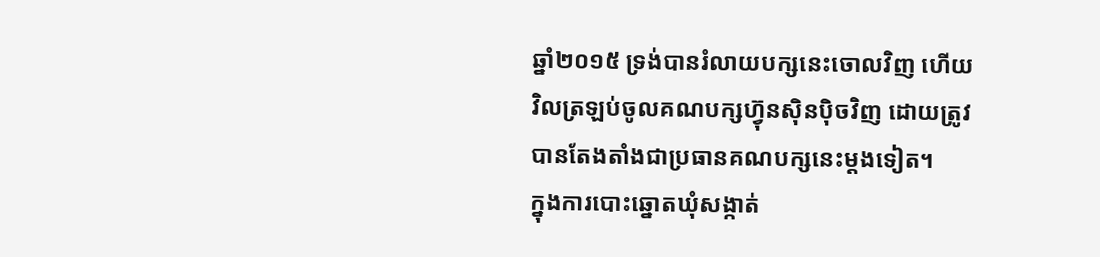ឆ្នាំ២០១៥ ទ្រង់បានរំលាយបក្សនេះចោលវិញ ហើយវិលត្រឡប់ចូលគណបក្សហ៊្វុនស៊ិនប៉ិចវិញ ដោយត្រូវបានតែងតាំងជាប្រធានគណបក្សនេះម្តងទៀត។
ក្នុងការបោះឆ្នោតឃុំសង្កាត់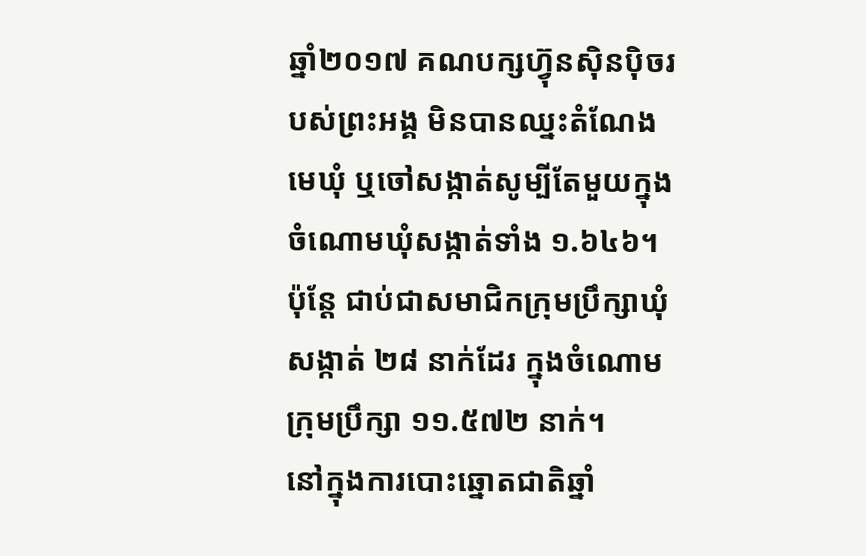ឆ្នាំ២០១៧ គណបក្សហ្វ៊ុនស៊ិនប៉ិចរបស់ព្រះអង្គ មិនបានឈ្នះតំណែងមេឃុំ ឬចៅសង្កាត់សូម្បីតែមួយក្នុងចំណោមឃុំសង្កាត់ទាំង ១.៦៤៦។ ប៉ុន្តែ ជាប់ជាសមាជិកក្រុមប្រឹក្សាឃុំសង្កាត់ ២៨ នាក់ដែរ ក្នុងចំណោមក្រុមប្រឹក្សា ១១.៥៧២ នាក់។
នៅក្នុងការបោះឆ្នោតជាតិឆ្នាំ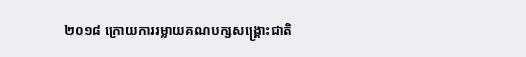២០១៨ ក្រោយការរម្លាយគណបក្សសង្គ្រោះជាតិ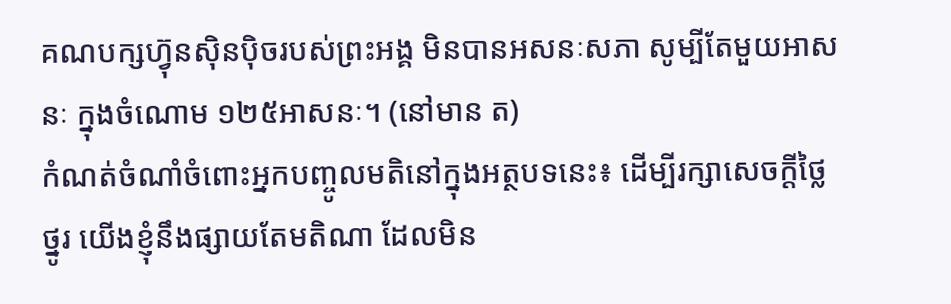គណបក្សហ្វ៊ុនស៊ិនប៉ិចរបស់ព្រះអង្គ មិនបានអសនៈសភា សូម្បីតែមួយអាសនៈ ក្នុងចំណោម ១២៥អាសនៈ។ (នៅមាន ត)
កំណត់ចំណាំចំពោះអ្នកបញ្ចូលមតិនៅក្នុងអត្ថបទនេះ៖ ដើម្បីរក្សាសេចក្ដីថ្លៃថ្នូរ យើងខ្ញុំនឹងផ្សាយតែមតិណា ដែលមិន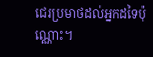ជេរប្រមាថដល់អ្នកដទៃប៉ុណ្ណោះ។